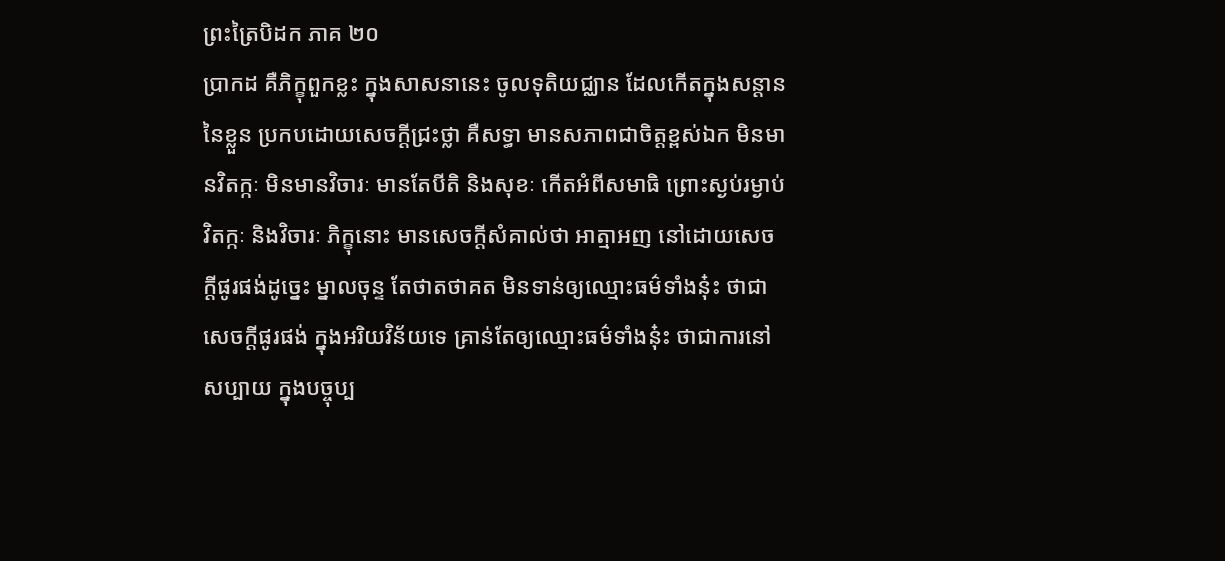ព្រះត្រៃបិដក ភាគ ២០
ប្រាកដ គឺភិក្ខុពួកខ្លះ ក្នុងសាសនានេះ ចូលទុតិយជ្ឈាន ដែលកើតក្នុងសន្តាននៃខ្លួន ប្រកបដោយសេចក្តីជ្រះថ្លា គឺសទ្ធា មានសភាពជាចិត្តខ្ពស់ឯក មិនមានវិតក្កៈ មិនមានវិចារៈ មានតែបីតិ និងសុខៈ កើតអំពីសមាធិ ព្រោះស្ងប់រម្ងាប់វិតក្កៈ និងវិចារៈ ភិក្ខុនោះ មានសេចក្តីសំគាល់ថា អាត្មាអញ នៅដោយសេចក្តីផូរផង់ដូច្នេះ ម្នាលចុន្ទ តែថាតថាគត មិនទាន់ឲ្យឈ្មោះធម៌ទាំងនុ៎ះ ថាជាសេចក្តីផូរផង់ ក្នុងអរិយវិន័យទេ គ្រាន់តែឲ្យឈ្មោះធម៌ទាំងនុ៎ះ ថាជាការនៅសប្បាយ ក្នុងបច្ចុប្ប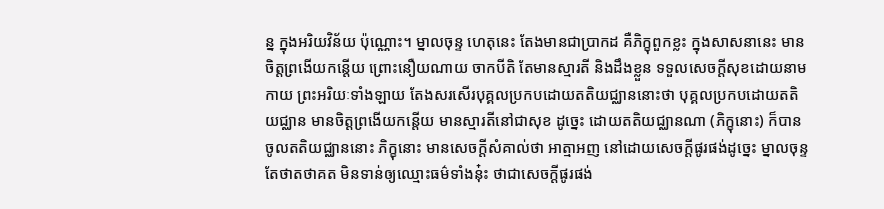ន្ន ក្នុងអរិយវិន័យ ប៉ុណ្ណោះ។ ម្នាលចុន្ទ ហេតុនេះ តែងមានជាប្រាកដ គឺភិក្ខុពួកខ្លះ ក្នុងសាសនានេះ មានចិត្តព្រងើយកន្តើយ ព្រោះនឿយណាយ ចាកបីតិ តែមានស្មារតី និងដឹងខ្លួន ទទួលសេចក្តីសុខដោយនាមកាយ ព្រះអរិយៈទាំងឡាយ តែងសរសើរបុគ្គលប្រកបដោយតតិយជ្ឈាននោះថា បុគ្គលប្រកបដោយតតិយជ្ឈាន មានចិត្តព្រងើយកន្តើយ មានស្មារតីនៅជាសុខ ដូច្នេះ ដោយតតិយជ្ឈានណា (ភិក្ខុនោះ) ក៏បានចូលតតិយជ្ឈាននោះ ភិក្ខុនោះ មានសេចក្តីសំគាល់ថា អាត្មាអញ នៅដោយសេចក្តីផូរផង់ដូច្នេះ ម្នាលចុន្ទ តែថាតថាគត មិនទាន់ឲ្យឈ្មោះធម៌ទាំងនុ៎ះ ថាជាសេចក្តីផូរផង់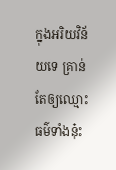ក្នុងអរិយវិន័យទេ គ្រាន់តែឲ្យឈ្មោះធម៌ទាំងនុ៎ះ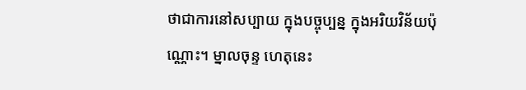ថាជាការនៅសប្បាយ ក្នុងបច្ចុប្បន្ន ក្នុងអរិយវិន័យប៉ុណ្ណោះ។ ម្នាលចុន្ទ ហេតុនេះ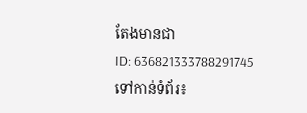តែងមានជា
ID: 636821333788291745
ទៅកាន់ទំព័រ៖